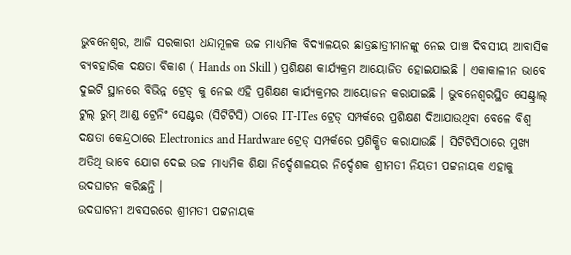ଭୁବନେଶ୍ବର, ଆଜି ସରକାରୀ ଧନ୍ଦାମୂଳକ ଉଚ୍ଚ ମାଧ୍ୟମିକ ବିଦ୍ୟାଳୟର ଛାତ୍ରଛାତ୍ରୀମାନଙ୍କୁ ନେଇ ପାଞ୍ଚ ଦିବସୀୟ ଆବାସିକ ବ୍ୟବହାରିକ ଦକ୍ଷତା ବିକାଶ ( Hands on Skill ) ପ୍ରଶିକ୍ଷଣ କାର୍ଯ୍ୟକ୍ରମ ଆୟୋଜିତ ହୋଇଯାଇଛି । ଏକାକାଳୀନ ଭାବେ ଦୁଇଟି ସ୍ଥାନରେ ବିଭିନ୍ନ ଟ୍ରେଡ୍ କୁ ନେଇ ଏହି ପ୍ରଶିକ୍ଷଣ କାର୍ଯ୍ୟକ୍ରମର ଆୟୋଜନ କରାଯାଇଛି । ଭୁବନେଶ୍ବରସ୍ଥିତ ସେଣ୍ଟ୍ରାଲ୍ ଟୁଲ୍ ରୁମ୍ ଆଣ୍ଡ ଟ୍ରେନିଂ ସେଣ୍ଟର (ସିଟିଟିସି) ଠାରେ IT-ITes ଟ୍ରେଡ୍ ସମ୍ପର୍କରେ ପ୍ରଶିକ୍ଷଣ ଦିଆଯାଉଥିବା ବେଳେ ବିଶ୍ବ ଦକ୍ଷତା କେନ୍ଦ୍ରଠାରେ Electronics and Hardware ଟ୍ରେଡ୍ ସମ୍ପର୍କରେ ପ୍ରଶିକ୍ଷିତ କରାଯାଉଛି । ସିଟିଟିସିଠାରେ ମୁଖ୍ୟ ଅତିଥି ଭାବେ ଯୋଗ ଦେଇ ଉଚ୍ଚ ମାଧ୍ୟମିକ ଶିକ୍ଷା ନିର୍ଦ୍ଦେଶାଳୟର ନିର୍ଦ୍ଦେଶକ ଶ୍ରୀମତୀ ନିୟତୀ ପଟ୍ଟନାୟକ ଏହାକୁ ଉଦଘାଟନ କରିଛନ୍ତି ।
ଉଦଘାଟନୀ ଅବସରରେ ଶ୍ରୀମତୀ ପଟ୍ଟନାୟକ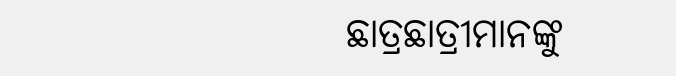ଛାତ୍ରଛାତ୍ରୀମାନଙ୍କୁ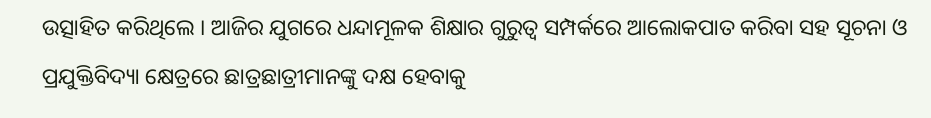ଉତ୍ସାହିତ କରିଥିଲେ । ଆଜିର ଯୁଗରେ ଧନ୍ଦାମୂଳକ ଶିକ୍ଷାର ଗୁରୁତ୍ବ ସମ୍ପର୍କରେ ଆଲୋକପାତ କରିବା ସହ ସୂଚନା ଓ ପ୍ରଯୁକ୍ତିବିଦ୍ୟା କ୍ଷେତ୍ରରେ ଛାତ୍ରଛାତ୍ରୀମାନଙ୍କୁ ଦକ୍ଷ ହେବାକୁ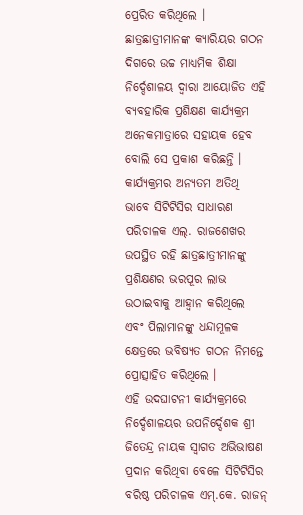ପ୍ରେରିତ କରିଥିଲେ । ଛାତ୍ରଛାତ୍ରୀମାନଙ୍କ କ୍ୟାରିୟର ଗଠନ ଦିଗରେ ଉଚ୍ଚ ମାଧ୍ୟମିକ ଶିକ୍ଷା ନିର୍ଦ୍ଦେଶାଳୟ ଦ୍ବାରା ଆୟୋଜିତ ଏହି ବ୍ୟବହାରିକ ପ୍ରଶିକ୍ଷଣ କାର୍ଯ୍ୟକ୍ରମ ଅନେକମାତ୍ରାରେ ସହାୟକ ହେବ ବୋଲି ସେ ପ୍ରକାଶ କରିଛନ୍ତି । କାର୍ଯ୍ୟକ୍ରମର ଅନ୍ୟତମ ଅତିଥି ଭାବେ ସିଟିଟିସିର ସାଧାରଣ ପରିଚାଳକ ଏଲ୍. ରାଜଶେଖର ଉପସ୍ଥିତ ରହି ଛାତ୍ରଛାତ୍ରୀମାନଙ୍କୁ ପ୍ରଶିକ୍ଷଣର ଭରପୂର ଲାଭ ଉଠାଇବାକୁ ଆହ୍ବାନ କରିଥିଲେ ଏବଂ ପିଲାମାନଙ୍କୁ ଧନ୍ଦାମୂଳକ କ୍ଷେତ୍ରରେ ଭବିଷ୍ୟତ ଗଠନ ନିମନ୍ତେ ପ୍ରୋତ୍ସାହିତ କରିଥିଲେ ।
ଏହି ଉଦଘାଟନୀ କାର୍ଯ୍ୟକ୍ରମରେ ନିର୍ଦ୍ଦେଶାଳୟର ଉପନିର୍ଦ୍ଦେଶକ ଶ୍ରୀ ଜିତେନ୍ଦ୍ର ନାୟକ ସ୍ବାଗତ ଅଭିଭାଷଣ ପ୍ରଦାନ କରିଥିବା ବେଳେ ସିଟିଟିସିର ବରିଷ୍ଠ ପରିଚାଳକ ଏମ୍.କେ. ରାଜନ୍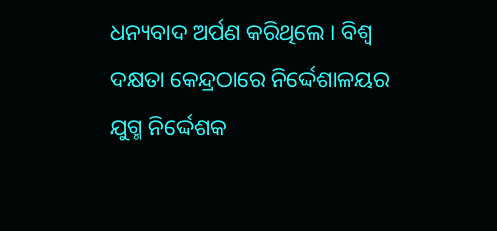ଧନ୍ୟବାଦ ଅର୍ପଣ କରିଥିଲେ । ବିଶ୍ବ ଦକ୍ଷତା କେନ୍ଦ୍ରଠାରେ ନିର୍ଦ୍ଦେଶାଳୟର ଯୁଗ୍ମ ନିର୍ଦ୍ଦେଶକ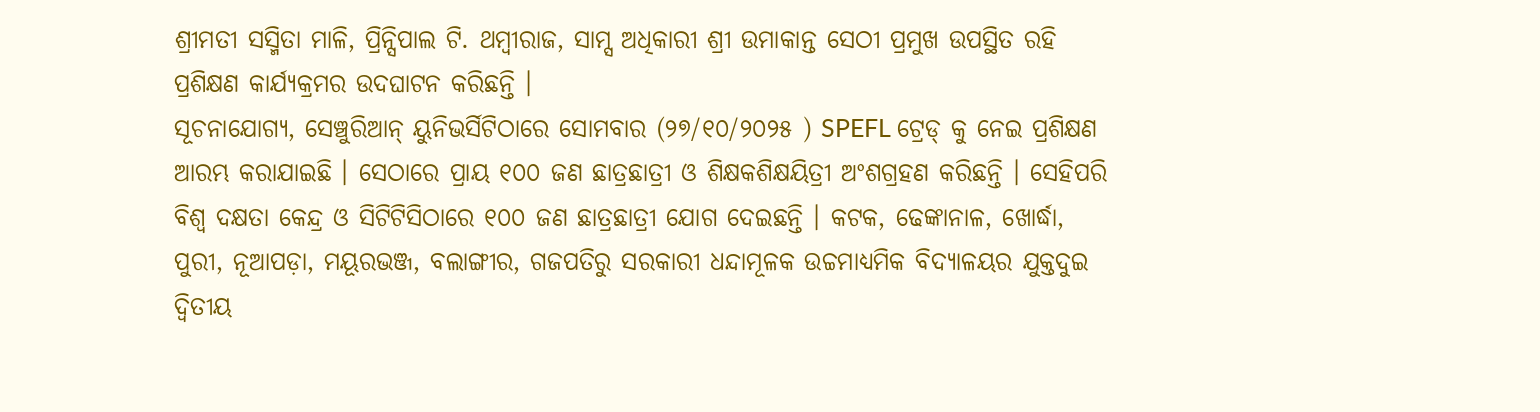ଶ୍ରୀମତୀ ସସ୍ମିତା ମାଳି, ପ୍ରିନ୍ସିପାଲ ଟି. ଥମ୍ବୀରାଜ, ସାମ୍ସ ଅଧିକାରୀ ଶ୍ରୀ ଉମାକାନ୍ତ ସେଠୀ ପ୍ରମୁଖ ଉପସ୍ଥିତ ରହି ପ୍ରଶିକ୍ଷଣ କାର୍ଯ୍ୟକ୍ରମର ଉଦଘାଟନ କରିଛନ୍ତି ।
ସୂଚନାଯୋଗ୍ୟ, ସେଞ୍ଚୁରିଆନ୍ ୟୁନିଭର୍ସିଟିଠାରେ ସୋମବାର (୨୭/୧୦/୨୦୨୫ ) SPEFL ଟ୍ରେଡ୍ କୁ ନେଇ ପ୍ରଶିକ୍ଷଣ ଆରମ୍ଭ କରାଯାଇଛି । ସେଠାରେ ପ୍ରାୟ ୧୦୦ ଜଣ ଛାତ୍ରଛାତ୍ରୀ ଓ ଶିକ୍ଷକଶିକ୍ଷୟିତ୍ରୀ ଅଂଶଗ୍ରହଣ କରିଛନ୍ତି । ସେହିପରି ବିଶ୍ବ ଦକ୍ଷତା କେନ୍ଦ୍ର ଓ ସିଟିଟିସିଠାରେ ୧୦୦ ଜଣ ଛାତ୍ରଛାତ୍ରୀ ଯୋଗ ଦେଇଛନ୍ତି । କଟକ, ଢେଙ୍କାନାଳ, ଖୋର୍ଦ୍ଧା, ପୁରୀ, ନୂଆପଡ଼ା, ମୟୂରଭଞ୍ଜ, ବଲାଙ୍ଗୀର, ଗଜପତିରୁ ସରକାରୀ ଧନ୍ଦାମୂଳକ ଉଚ୍ଚମାଧ୍ୟମିକ ବିଦ୍ୟାଳୟର ଯୁକ୍ତଦୁଇ ଦ୍ବିତୀୟ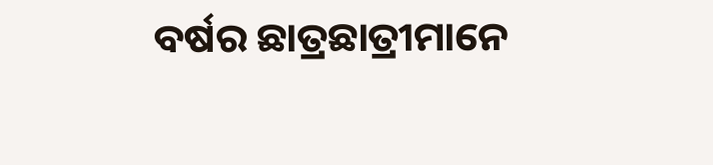ବର୍ଷର ଛାତ୍ରଛାତ୍ରୀମାନେ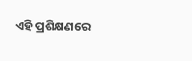ଏହି ପ୍ରଶିକ୍ଷଣରେ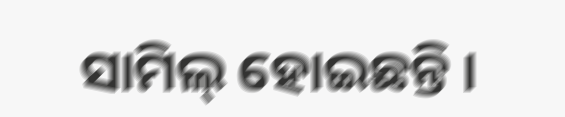ସାମିଲ୍ ହୋଇଛନ୍ତି ।